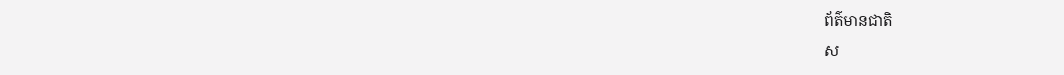ព័ត៌មានជាតិ
ស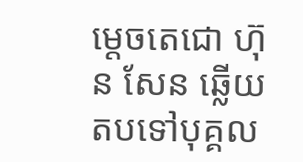ម្ដេចតេជោ ហ៊ុន សែន ឆ្លើយតបទៅបុគ្គល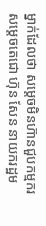ម្នាក់ដែលថា សម្ដេចមិនហ៊ានជួបកម្មករ
សម្ដេចតេជោ ហ៊ុន សែន នាយករដ្ឋម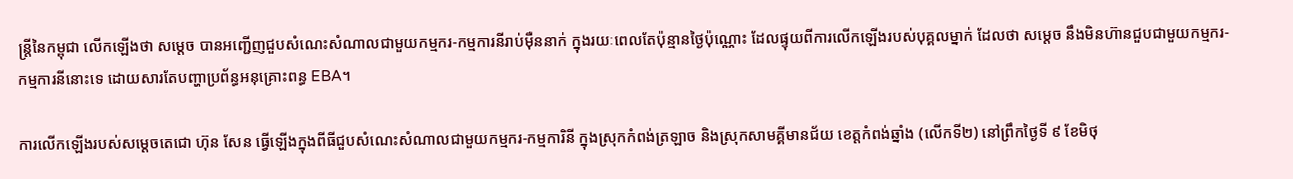ន្ត្រីនៃកម្ពុជា លើកឡើងថា សម្ដេច បានអញ្ជើញជួបសំណេះសំណាលជាមួយកម្មករ-កម្មការនីរាប់ម៉ឺននាក់ ក្នុងរយៈពេលតែប៉ុន្មានថ្ងៃប៉ុណ្ណោះ ដែលផ្ទុយពីការលើកឡើងរបស់បុគ្គលម្នាក់ ដែលថា សម្ដេច នឹងមិនហ៊ានជួបជាមួយកម្មករ-កម្មការនីនោះទេ ដោយសារតែបញ្ហាប្រព័ន្ធអនុគ្រោះពន្ធ EBA។

ការលើកឡើងរបស់សម្ដេចតេជោ ហ៊ុន សែន ធ្វើឡើងក្នុងពីធីជួបសំណេះសំណាលជាមួយកម្មករ-កម្មការិនី ក្នុងស្រុកកំពង់ត្រឡាច និងស្រុកសាមគ្គីមានជ័យ ខេត្តកំពង់ឆ្នាំង (លើកទី២) នៅព្រឹកថ្ងៃទី ៩ ខែមិថុ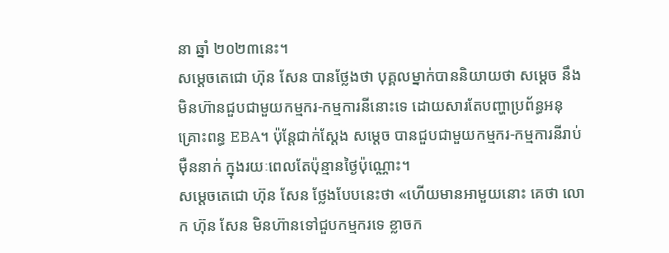នា ឆ្នាំ ២០២៣នេះ។
សម្ដេចតេជោ ហ៊ុន សែន បានថ្លែងថា បុគ្គលម្នាក់បាននិយាយថា សម្ដេច នឹងមិនហ៊ានជួបជាមួយកម្មករ-កម្មការនីនោះទេ ដោយសារតែបញ្ហាប្រព័ន្ធអនុគ្រោះពន្ធ EBA។ ប៉ុន្តែជាក់ស្ដែង សម្ដេច បានជួបជាមួយកម្មករ-កម្មការនីរាប់ម៉ឺននាក់ ក្នុងរយៈពេលតែប៉ុន្មានថ្ងៃប៉ុណ្ណោះ។
សម្ដេចតេជោ ហ៊ុន សែន ថ្លែងបែបនេះថា «ហើយមានអាមួយនោះ គេថា លោក ហ៊ុន សែន មិនហ៊ានទៅជួបកម្មករទេ ខ្លាចក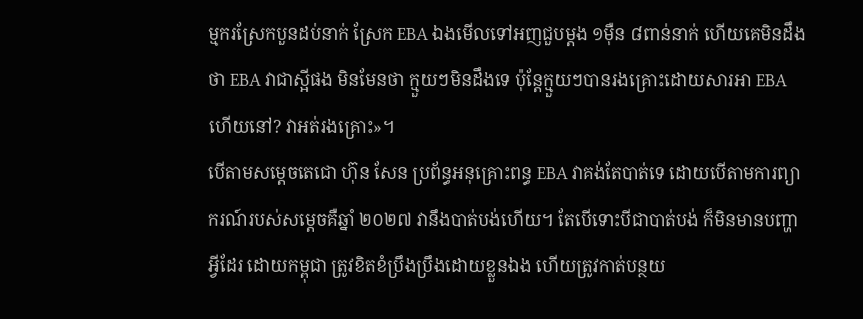ម្មករស្រែកបួនដប់នាក់ ស្រែក EBA ឯងមើលទៅអញជួបម្ដង ១ម៉ឺន ៨ពាន់នាក់ ហើយគេមិនដឹងថា EBA វាជាស្អីផង មិនមែនថា ក្មួយៗមិនដឹងទេ ប៉ុន្តែក្មួយៗបានរងគ្រោះដោយសារអា EBA ហើយនៅ? វាអត់រងគ្រោះ»។
បើតាមសម្ដេចតេជោ ហ៊ុន សែន ប្រព័ន្ធអនុគ្រោះពន្ធ EBA វាគង់តែបាត់ទេ ដោយបើតាមការព្យាករណ៍របស់សម្ដេចគឺឆ្នាំ ២០២៧ វានឹងបាត់បង់ហើយ។ តែបើទោះបីជាបាត់បង់ ក៏មិនមានបញ្ហាអ្វីដែរ ដោយកម្ពុជា ត្រូវខិតខំប្រឹងប្រឹងដោយខ្លួនឯង ហើយត្រូវកាត់បន្ថយ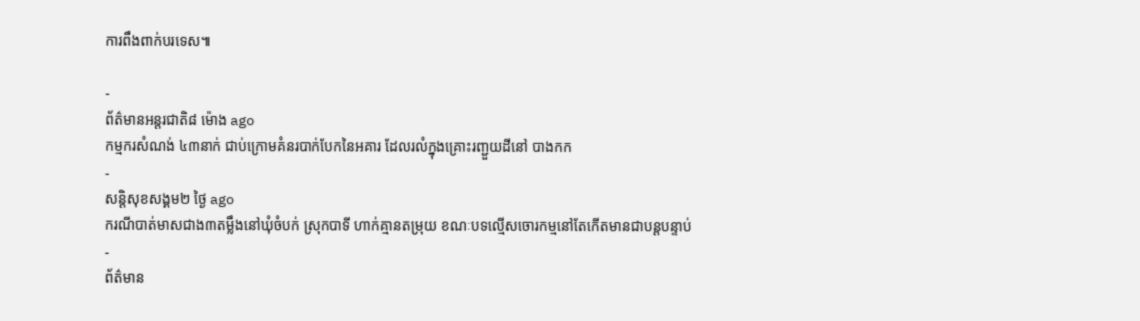ការពឹងពាក់បរទេស៕

-
ព័ត៌មានអន្ដរជាតិ៨ ម៉ោង ago
កម្មករសំណង់ ៤៣នាក់ ជាប់ក្រោមគំនរបាក់បែកនៃអគារ ដែលរលំក្នុងគ្រោះរញ្ជួយដីនៅ បាងកក
-
សន្តិសុខសង្គម២ ថ្ងៃ ago
ករណីបាត់មាសជាង៣តម្លឹងនៅឃុំចំបក់ ស្រុកបាទី ហាក់គ្មានតម្រុយ ខណៈបទល្មើសចោរកម្មនៅតែកើតមានជាបន្តបន្ទាប់
-
ព័ត៌មាន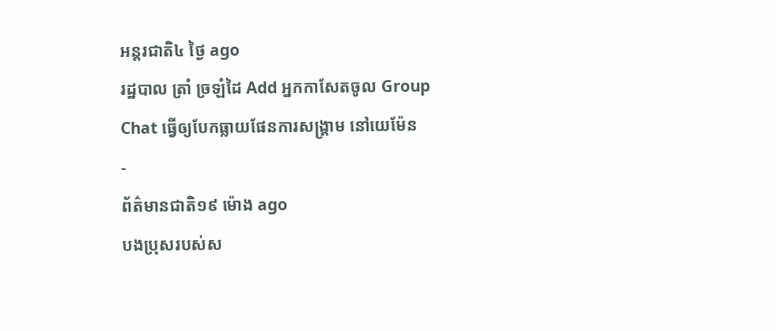អន្ដរជាតិ៤ ថ្ងៃ ago
រដ្ឋបាល ត្រាំ ច្រឡំដៃ Add អ្នកកាសែតចូល Group Chat ធ្វើឲ្យបែកធ្លាយផែនការសង្គ្រាម នៅយេម៉ែន
-
ព័ត៌មានជាតិ១៩ ម៉ោង ago
បងប្រុសរបស់ស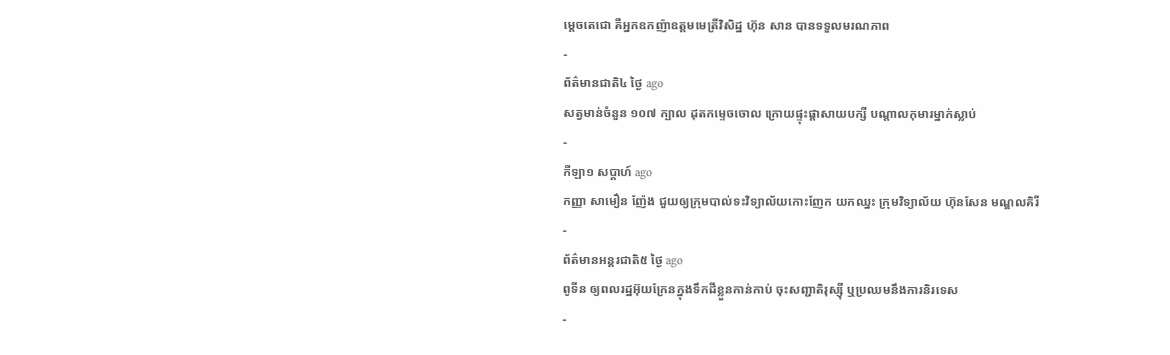ម្ដេចតេជោ គឺអ្នកឧកញ៉ាឧត្តមមេត្រីវិសិដ្ឋ ហ៊ុន សាន បានទទួលមរណភាព
-
ព័ត៌មានជាតិ៤ ថ្ងៃ ago
សត្វមាន់ចំនួន ១០៧ ក្បាល ដុតកម្ទេចចោល ក្រោយផ្ទុះផ្ដាសាយបក្សី បណ្តាលកុមារម្នាក់ស្លាប់
-
កីឡា១ សប្តាហ៍ ago
កញ្ញា សាមឿន ញ៉ែង ជួយឲ្យក្រុមបាល់ទះវិទ្យាល័យកោះញែក យកឈ្នះ ក្រុមវិទ្យាល័យ ហ៊ុនសែន មណ្ឌលគិរី
-
ព័ត៌មានអន្ដរជាតិ៥ ថ្ងៃ ago
ពូទីន ឲ្យពលរដ្ឋអ៊ុយក្រែនក្នុងទឹកដីខ្លួនកាន់កាប់ ចុះសញ្ជាតិរុស្ស៊ី ឬប្រឈមនឹងការនិរទេស
-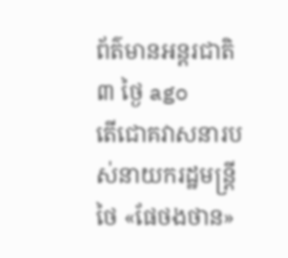ព័ត៌មានអន្ដរជាតិ៣ ថ្ងៃ ago
តើជោគវាសនារបស់នាយករដ្ឋមន្ត្រីថៃ «ផែថងថាន»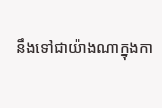នឹងទៅជាយ៉ាងណាក្នុងកា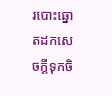របោះឆ្នោតដកសេចក្តីទុកចិ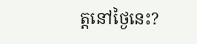ត្តនៅថ្ងៃនេះ?